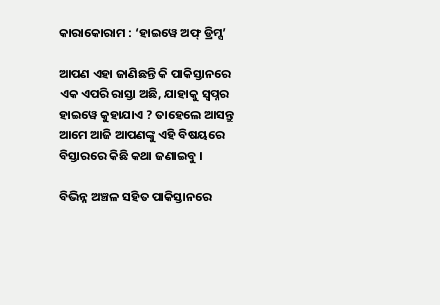କାରାକୋରାମ : ‘ହାଇୱେ ଅଫ୍ ଡ୍ରିମ୍ସ’

ଆପଣ ଏହା ଜାଣିଛନ୍ତି କି ପାକିସ୍ତାନରେ ଏକ ଏପରି ରାସ୍ତା ଅଛି, ଯାହାକୁ ସ୍ୱପ୍ନର ହାଇୱେ କୁହାଯାଏ ? ତାହେଲେ ଆସନ୍ତୁ ଆମେ ଆଜି ଆପଣଙ୍କୁ ଏହି ବିଷୟରେ ବିସ୍ତାରରେ କିଛି କଥା ଜଣାଇବୁ ।

ବିଭିନ୍ନ ଅଞ୍ଚଳ ସହିତ ପାକିସ୍ତାନରେ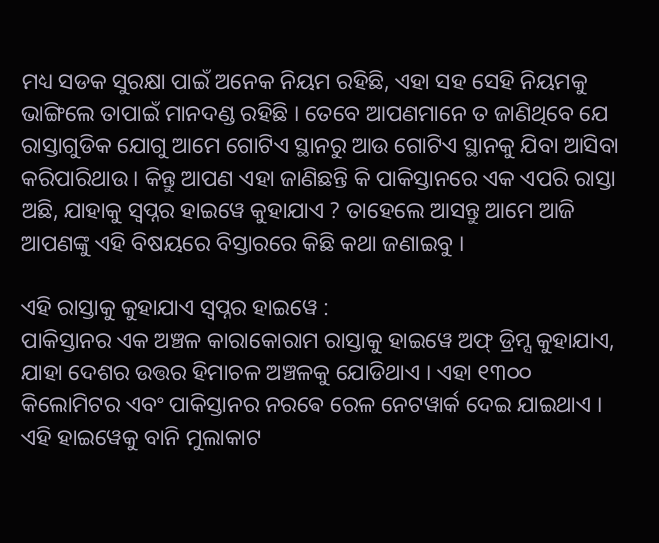ମଧ୍ୟ ସଡକ ସୁରକ୍ଷା ପାଇଁ ଅନେକ ନିୟମ ରହିଛି, ଏହା ସହ ସେହି ନିୟମକୁ ଭାଙ୍ଗିଲେ ତାପାଇଁ ମାନଦଣ୍ଡ ରହିଛି । ତେବେ ଆପଣମାନେ ତ ଜାଣିଥିବେ ଯେ ରାସ୍ତାଗୁଡିକ ଯୋଗୁ ଆମେ ଗୋଟିଏ ସ୍ଥାନରୁ ଆଉ ଗୋଟିଏ ସ୍ଥାନକୁ ଯିବା ଆସିବା କରିପାରିଥାଉ । କିନ୍ତୁ ଆପଣ ଏହା ଜାଣିଛନ୍ତି କି ପାକିସ୍ତାନରେ ଏକ ଏପରି ରାସ୍ତା ଅଛି, ଯାହାକୁ ସ୍ୱପ୍ନର ହାଇୱେ କୁହାଯାଏ ? ତାହେଲେ ଆସନ୍ତୁ ଆମେ ଆଜି ଆପଣଙ୍କୁ ଏହି ବିଷୟରେ ବିସ୍ତାରରେ କିଛି କଥା ଜଣାଇବୁ ।

ଏହି ରାସ୍ତାକୁ କୁହାଯାଏ ସ୍ୱପ୍ନର ହାଇୱେ :
ପାକିସ୍ତାନର ଏକ ଅଞ୍ଚଳ କାରାକୋରାମ ରାସ୍ତାକୁ ହାଇୱେ ଅଫ୍ ଡ୍ରିମ୍ସ କୁହାଯାଏ, ଯାହା ଦେଶର ଉତ୍ତର ହିମାଚଳ ଅଞ୍ଚଳକୁ ଯୋଡିଥାଏ । ଏହା ୧୩୦୦ କିଲୋମିଟର ଏବଂ ପାକିସ୍ତାନର ନରଵେ ରେଳ ନେଟୱାର୍କ ଦେଇ ଯାଇଥାଏ । ଏହି ହାଇୱେକୁ ବାନି ମୁଲାକାଟ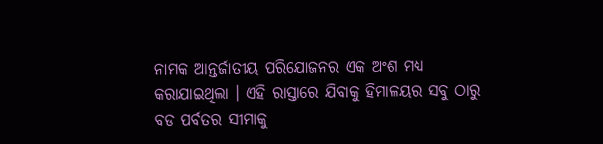ନାମକ ଆନ୍ତର୍ଜାତୀୟ ପରିଯୋଜନର ଏକ ଅଂଶ ମଧ୍ୟ କରାଯାଇଥିଲା । ଏହି ରାସ୍ତାରେ ଯିବାକୁ ହିମାଳୟର ସବୁ ଠାରୁ ବଡ ପର୍ବତର ସୀମାକୁ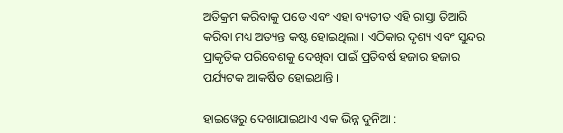ଅତିକ୍ରମ କରିବାକୁ ପଡେ ଏବଂ ଏହା ବ୍ୟତୀତ ଏହି ରାସ୍ତା ତିଆରି କରିବା ମଧ୍ୟ ଅତ୍ୟନ୍ତ କଷ୍ଟ ହୋଇଥିଲା । ଏଠିକାର ଦୃଶ୍ୟ ଏବଂ ସୁନ୍ଦର ପ୍ରାକୃତିକ ପରିବେଶକୁ ଦେଖିବା ପାଇଁ ପ୍ରତିବର୍ଷ ହଜାର ହଜାର ପର୍ଯ୍ୟଟକ ଆକର୍ଷିତ ହୋଇଥାନ୍ତି ।

ହାଇୱେରୁ ଦେଖାଯାଇଥାଏ ଏକ ଭିନ୍ନ ଦୁନିଆ :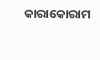କାରାକୋରାମ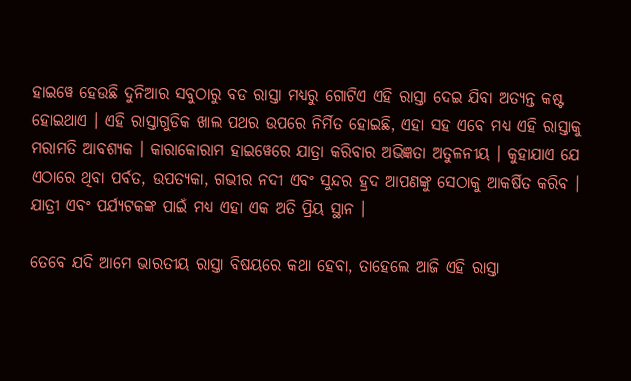ହାଇୱେ ହେଉଛି ଦୁନିଆର ସବୁଠାରୁ ବଡ ରାସ୍ତା ମଧ୍ୟରୁ ଗୋଟିଏ ଏହି ରାସ୍ତା ଦେଇ ଯିବା ଅତ୍ୟନ୍ତ କଷ୍ଟ ହୋଇଥାଏ । ଏହି ରାସ୍ତାଗୁଡିକ ଖାଲ ପଥର ଉପରେ ନିର୍ମିତ ହୋଇଛି, ଏହା ସହ ଏବେ ମଧ୍ୟ ଏହି ରାସ୍ତାକୁ ମରାମତି ଆବଶ୍ୟକ । କାରାକୋରାମ ହାଇୱେରେ ଯାତ୍ରା କରିବାର ଅଭିଜ୍ଞତା ଅତୁଳନୀୟ । କୁହାଯାଏ ଯେ ଏଠାରେ ଥିବା ପର୍ବତ, ଉପତ୍ୟକା, ଗଭୀର ନଦୀ ଏବଂ ସୁନ୍ଦର ହ୍ରଦ ଆପଣଙ୍କୁ ସେଠାକୁ ଆକର୍ଷିତ କରିବ । ଯାତ୍ରୀ ଏବଂ ପର୍ଯ୍ୟଟକଙ୍କ ପାଇଁ ମଧ୍ୟ ଏହା ଏକ ଅତି ପ୍ରିୟ ସ୍ଥାନ ।

ତେବେ ଯଦି ଆମେ ଭାରତୀୟ ରାସ୍ତା ବିଷୟରେ କଥା ହେବା, ତାହେଲେ ଆଜି ଏହି ରାସ୍ତା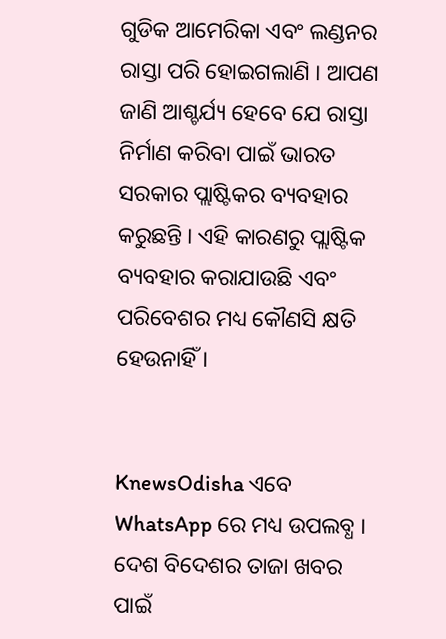ଗୁଡିକ ଆମେରିକା ଏବଂ ଲଣ୍ଡନର ରାସ୍ତା ପରି ହୋଇଗଲାଣି । ଆପଣ ଜାଣି ଆଶ୍ଚର୍ଯ୍ୟ ହେବେ ଯେ ରାସ୍ତା ନିର୍ମାଣ କରିବା ପାଇଁ ଭାରତ ସରକାର ପ୍ଲାଷ୍ଟିକର ବ୍ୟବହାର କରୁଛନ୍ତି । ଏହି କାରଣରୁ ପ୍ଲାଷ୍ଟିକ ବ୍ୟବହାର କରାଯାଉଛି ଏବଂ ପରିବେଶର ମଧ୍ୟ କୌଣସି କ୍ଷତି ହେଉନାହିଁ ।


KnewsOdisha ଏବେ WhatsApp ରେ ମଧ୍ୟ ଉପଲବ୍ଧ । ଦେଶ ବିଦେଶର ତାଜା ଖବର ପାଇଁ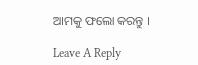ଆମକୁ ଫଲୋ କରନ୍ତୁ ।

Leave A Reply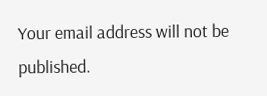Your email address will not be published.